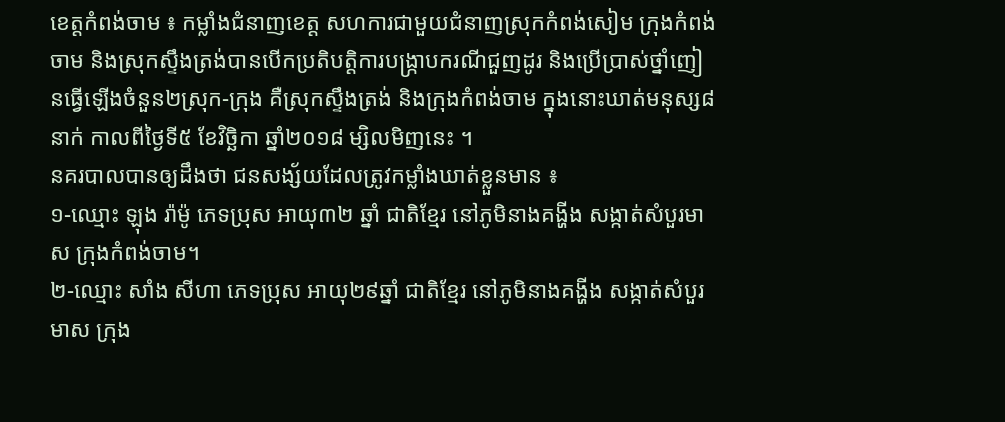ខេត្តកំពង់ចាម ៖ កម្លាំងជំនាញខេត្ត សហការជាមួយជំនាញស្រុកកំពង់សៀម ក្រុងកំពង់ចាម និងស្រុកស្ទឹងត្រង់បានបើកប្រតិបត្តិការបង្ក្រាបករណីជួញដូរ និងប្រើប្រាស់ថ្នាំញៀនធ្វើឡើងចំនួន២ស្រុក-ក្រុង គឺស្រុកស្ទឹងត្រង់ និងក្រុងកំពង់ចាម ក្នុងនោះឃាត់មនុស្ស៨នាក់ កាលពីថ្ងៃទី៥ ខែវិច្ឆិកា ឆ្នាំ២០១៨ ម្សិលមិញនេះ ។
នគរបាលបានឲ្យដឹងថា ជនសង្ស័យដែលត្រូវកម្លាំងឃាត់ខ្លួនមាន ៖
១-ឈ្មោះ ឡុង រ៉ាម៉ូ ភេទប្រុស អាយុ៣២ ឆ្នាំ ជាតិខ្មែរ នៅភូមិនាងគង្ហីង សង្កាត់សំបួរមាស ក្រុងកំពង់ចាម។
២-ឈ្មោះ សាំង សីហា ភេទប្រុស អាយុ២៩ឆ្នាំ ជាតិខ្មែរ នៅភូមិនាងគង្ហីង សង្កាត់សំបួរមាស ក្រុង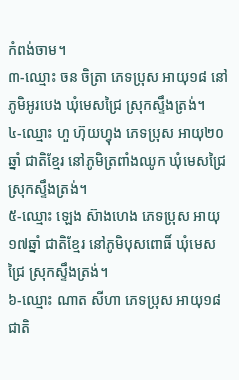កំពង់ចាម។
៣-ឈ្មោះ ចន ចិត្រា ភេទប្រុស អាយុ១៨ នៅភូមិអូរបេង ឃំុមេសជ្រៃ ស្រុកស្ទឹងត្រង់។
៤-ឈ្មោះ ហួ ហ៊ុយហ្វុង ភេទប្រុស អាយុ២០ឆ្នាំ ជាតិខ្មែរ នៅភូមិត្រពាំងឈូក ឃំុមេសជ្រៃ ស្រុកស្ទឹងត្រង់។
៥-ឈ្មោះ ឡេង ស៊ាងហេង ភេទប្រុស អាយុ១៧ឆ្នាំ ជាតិខ្មែរ នៅភូមិបុសពោធិ៍ ឃំុមេសជ្រៃ ស្រុកស្ទឹងត្រង់។
៦-ឈ្មោះ ណាត សីហា ភេទប្រុស អាយុ១៨ ជាតិ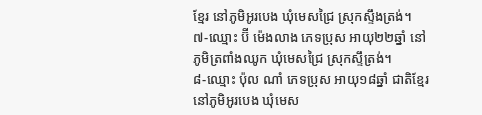ខ្មែរ នៅភូមិអូរបេង ឃំុមេសជ្រៃ ស្រុកស្ទឹងត្រង់។
៧-ឈ្មោះ ប៊ី ម៉េងលាង ភេទប្រុស អាយុ២២ឆ្នាំ នៅភូមិត្រពាំងឈូក ឃំុមេសជ្រៃ ស្រុកស្ទឹត្រង់។
៨-ឈ្មោះ ប៉ុល ណាំ ភេទប្រុស អាយុ១៨ឆ្នាំ ជាតិខ្មែរ នៅភូមិអូរបេង ឃំុមេស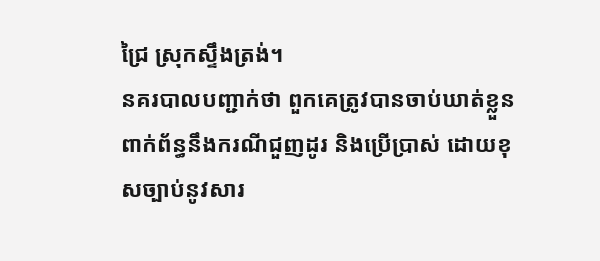ជ្រៃ ស្រុកស្ទឹងត្រង់។
នគរបាលបញ្ជាក់ថា ពួកគេត្រូវបានចាប់ឃាត់ខ្លួនពាក់ព័ន្ធនឹងករណីជួញដូរ និងប្រើប្រាស់ ដោយខុសច្បាប់នូវសារ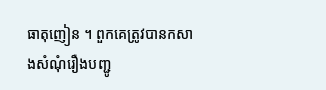ធាតុញៀន ។ ពួកគេត្រូវបានកសាងសំណុំរឿងបញ្ជូ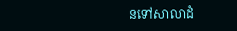នទៅសាលាដំ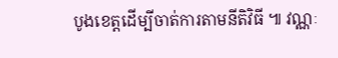បូងខេត្តដើម្បីចាត់ការតាមនីតិវិធី ៕ វណ្ណៈ